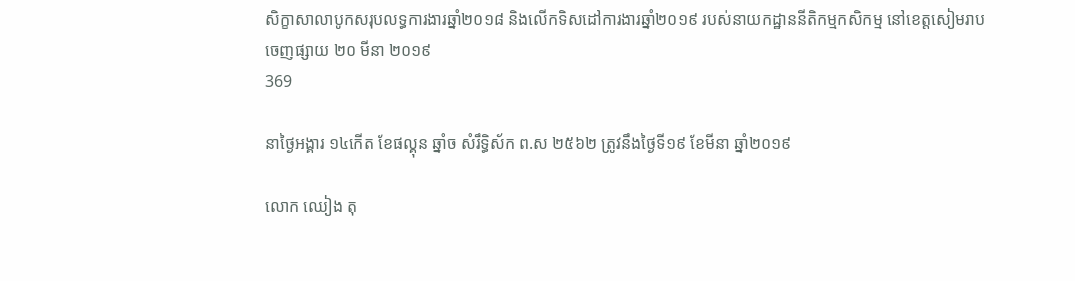សិក្ខាសាលាបូកសរុបលទ្ធការងារឆ្នាំ២០១៨ និងលើកទិសដៅការងារឆ្នាំ២០១៩ របស់នាយកដ្ឋាននីតិកម្មកសិកម្ម នៅខេត្តសៀមរាប
ចេញផ្សាយ ២០ មីនា ២០១៩
369

នាថ្ងៃអង្គារ ១៤កើត ខែផល្គុន ឆ្នាំច សំរឹទ្ធិស័ក ព.ស ២៥៦២ ត្រូវនឹងថ្ងៃទី១៩ ខែមីនា ឆ្នាំ២០១៩

លោក ឈៀង តុ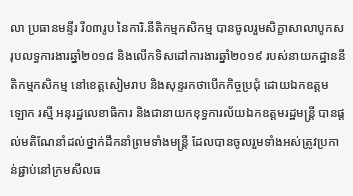លា ប្រធានមន្ទីរ រី០៣រូប នៃការិ.នីតិកម្មកសិកម្ម បានចូលរួមសិក្ខាសាលាបូកសរុបលទ្ធការងារឆ្នាំ២០១៨ និងលើកទិសដៅការងារឆ្នាំ២០១៩ របស់នាយកដ្ឋាននីតិកម្មកសិកម្ម នៅខេត្តសៀមរាប និងសុន្ទរកថាបើកកិច្ចប្រជុំ ដោយឯកឧត្តម ឡោក រស្មី អនុរដ្ឋលេខាធិការ និងជានាយកខុទ្ធការល័យឯកឧត្តមរដ្ឋមន្រ្តី បានផ្តល់មតិណែនាំដល់ថ្នាក់ដឹកនាំព្រមទាំងមន្ត្រី ដែលបានចូលរួមទាំងអស់ត្រូវប្រកាន់ផ្ជាប់នៅក្រមសីលធ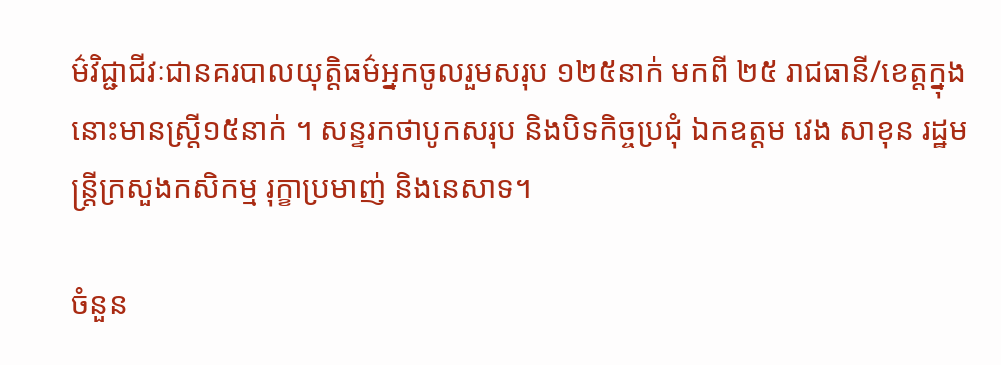ម៌វិជ្ជាជីវៈជានគរបាលយុត្តិធម៌អ្នកចូលរួមសរុប ១២៥នាក់ មកពី ២៥ រាជធានី/ខេត្តក្នុងនោះមានស្ត្រី១៥នាក់ ។ សន្ទរកថាបូកសរុប និងបិទកិច្ចប្រជុំ ឯកឧត្តម វេង សាខុន រដ្ឋមន្ត្រីក្រសួងកសិកម្ម រុក្ខាប្រមាញ់ និងនេសាទ។

ចំនួន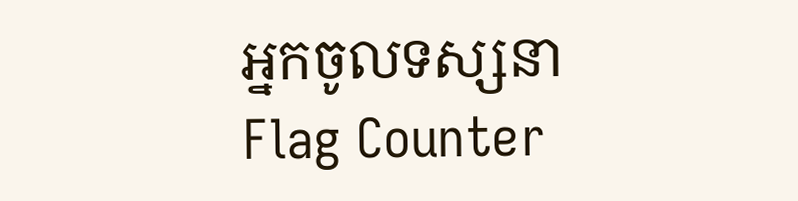អ្នកចូលទស្សនា
Flag Counter